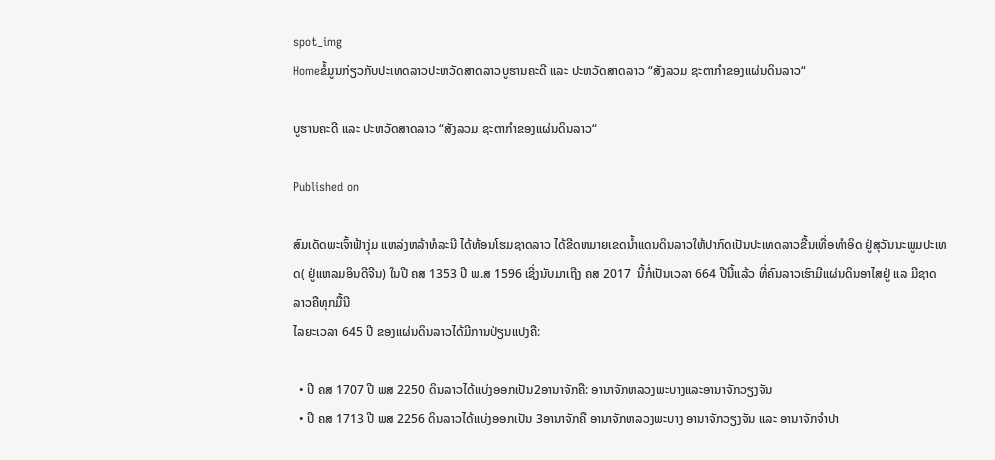spot_img
Homeຂໍ້ມູນກ່ຽວກັບປະເທດລາວປະຫວັດສາດລາວບູຮານຄະດີ ແລະ ປະຫວັດສາດລາວ “ສັງລວມ ຊະຕາກຳຂອງແຜ່ນດິນລາວ“

ບູຮານຄະດີ ແລະ ປະຫວັດສາດລາວ “ສັງລວມ ຊະຕາກຳຂອງແຜ່ນດິນລາວ“

Published on

ສົມເດັດພະເຈົ້າຟ້າງຸ່ມ ແຫລ່ງຫລ້າທໍລະນີ ໄດ້ທ້ອນໂຮມຊາດລາວ ໄດ້ຂີດຫມາຍເຂດນ້ຳແດນດິນລາວໃຫ້ປາກົດເປັນປະເທດລາວຂື້ນເທື່ອທຳອິດ ຢູ່ສຸວັນນະພູມປະເທດ( ຢູ່ແຫລມອິນດີຈີນ) ໃນປີ ຄສ 1353 ປີ ພ.ສ 1596 ເຊີ່ງນັບມາເຖີງ ຄສ 2017  ນີ້ກໍ່ເປັນເວລາ 664 ປີນີ້ແລ້ວ ທີ່ຄົນລາວເຮົາມີແຜ່ນດິນອາໄສຢູ່ ແລ ມີຊາດລາວຄືທຸກມື້ນີ
ໄລຍະເວລາ 645 ປີ ຂອງແຜ່ນດິນລາວໄດ້ມີການປ່ຽນແປງຄື:

  • ປີ ຄສ 1707 ປີ ພສ 2250 ດິນລາວໄດ້ແບ່ງອອກເປັນ2ອານາຈັກຄື: ອານາຈັກຫລວງພະບາງແລະອານາຈັກວຽງຈັນ
  • ປີ ຄສ 1713 ປີ ພສ 2256 ດິນລາວໄດ້ແບ່ງອອກເປັນ 3ອານາຈັກຄື ອານາຈັກຫລວງພະບາງ ອານາຈັກວຽງຈັນ ແລະ ອານາຈັກຈຳປາ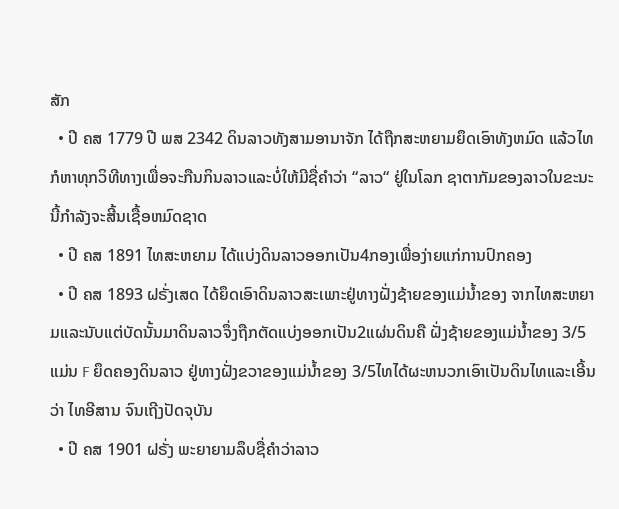ສັກ
  • ປີ ຄສ 1779 ປີ ພສ 2342 ດິນລາວທັງສາມອານາຈັກ ໄດ້ຖືກສະຫຍາມຍຶດເອົາທັງຫມົດ ແລ້ວໄທກໍຫາທຸກວິທີທາງເພື່ອຈະກືນກິນລາວແລະບໍ່ໃຫ້ມີຊື່ຄຳວ່າ “ລາວ“ ຢູ່ໃນໂລກ ຊາຕາກັມຂອງລາວໃນຂະນະນີ້ກຳລັງຈະສີ້ນເຊື້ອຫມົດຊາດ
  • ປີ ຄສ 1891 ໄທສະຫຍາມ ໄດ້ແບ່ງດິນລາວອອກເປັນ4ກອງເພື່ອງ່າຍແກ່ການປົກຄອງ
  • ປີ ຄສ 1893 ຝຣັ່ງເສດ ໄດ້ຍຶດເອົາດິນລາວສະເພາະຢູ່ທາງຝັ່ງຊ້າຍຂອງແມ່ນ້ຳຂອງ ຈາກໄທສະຫຍາມແລະນັບແຕ່ບັດນັ້ນມາດິນລາວຈຶ່ງຖືກຕັດແບ່ງອອກເປັນ2ແຜ່ນດິນຄື ຝັ່ງຊ້າຍຂອງແມ່ນ້ຳຂອງ 3/5ແມ່ນ F ຍຶດຄອງດິນລາວ ຢູ່ທາງຝັ່ງຂວາຂອງແມ່ນ້ຳຂອງ 3/5ໄທໄດ້ຜະຫນວກເອົາເປັນດິນໄທແລະເອີ້ນວ່າ ໄທອີສານ ຈົນເຖີງປັດຈຸບັນ
  • ປີ ຄສ 1901 ຝຣັ່ງ ພະຍາຍາມລຶບຊື່ຄຳວ່າລາວ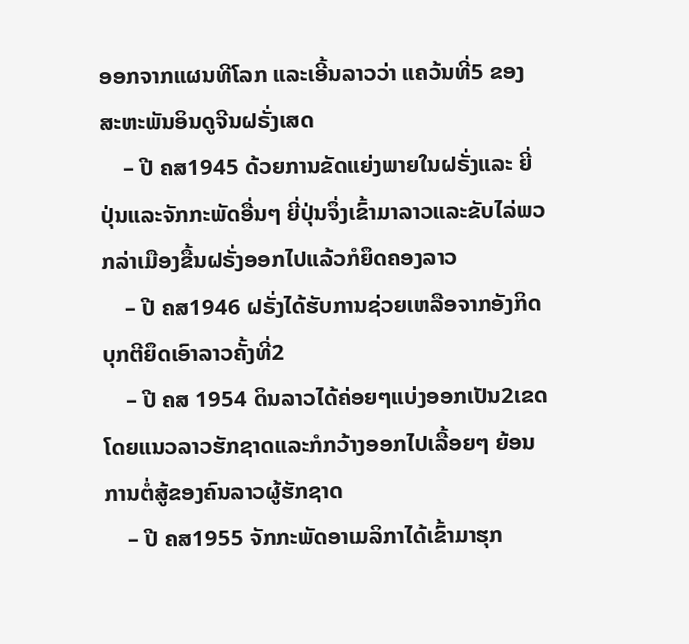ອອກຈາກແຜນທີໂລກ ແລະເອີ້ນລາວວ່າ ແຄວ້ນທີ່5 ຂອງສະຫະພັນອິນດູຈີນຝຣັ່ງເສດ
    – ປີ ຄສ1945 ດ້ວຍການຂັດແຍ່ງພາຍໃນຝຣັ່ງແລະ ຍີ່ປຸ່ນແລະຈັກກະພັດອື່ນໆ ຍີ່ປຸ່ນຈຶ່ງເຂົ້າມາລາວແລະຂັບໄລ່ພວກລ່າເມືອງຂື້ນຝຣັ່ງອອກໄປແລ້ວກໍຍຶດຄອງລາວ
    – ປີ ຄສ1946 ຝຣັ່ງໄດ້ຮັບການຊ່ວຍເຫລືອຈາກອັງກິດບຸກຕີຍຶດເອົາລາວຄັ້ງທີ່2
    – ປີ ຄສ 1954 ດິນລາວໄດ້ຄ່ອຍໆແບ່ງອອກເປັນ2ເຂດໂດຍແນວລາວຮັກຊາດແລະກໍກວ້າງອອກໄປເລື້ອຍໆ ຍ້ອນການຕໍ່ສູ້ຂອງຄົນລາວຜູ້ຮັກຊາດ
    – ປີ ຄສ1955 ຈັກກະພັດອາເມລິກາໄດ້ເຂົ້າມາຮຸກ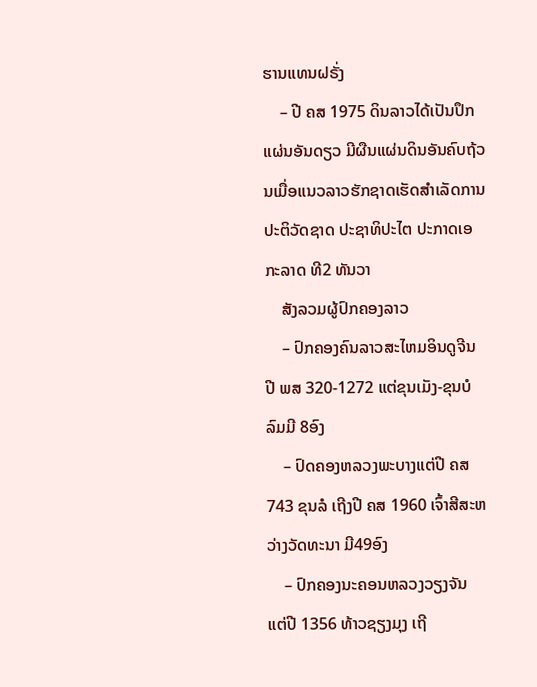ຮານແທນຝຣັ່ງ
    – ປີ ຄສ 1975 ດິນລາວໄດ້ເປັນປຶກແຜ່ນອັນດຽວ ມີຜືນແຜ່ນດິນອັນຄົບຖ້ວນເມື່ອແນວລາວຮັກຊາດເຮັດສຳເລັດການປະຕິວັດຊາດ ປະຊາທິປະໄຕ ປະກາດເອກະລາດ ທີ2 ທັນວາ
    ສັງລວມຜູ້ປົກຄອງລາວ
    – ປົກຄອງຄົນລາວສະໄຫມອິນດູຈີນ ປີ ພສ 320-1272 ແຕ່ຂຸນເມັງ-ຂຸນບໍລົມມີ 8ອົງ
    – ປົດຄອງຫລວງພະບາງແຕ່ປີ ຄສ 743 ຂຸນລໍ ເຖີງປີ ຄສ 1960 ເຈົ້າສີສະຫວ່າງວັດທະນາ ມີ49ອົງ
    – ປົກຄອງນະຄອນຫລວງວຽງຈັນ ແຕ່ປີ 1356 ທ້າວຊຽງມຸງ ເຖີ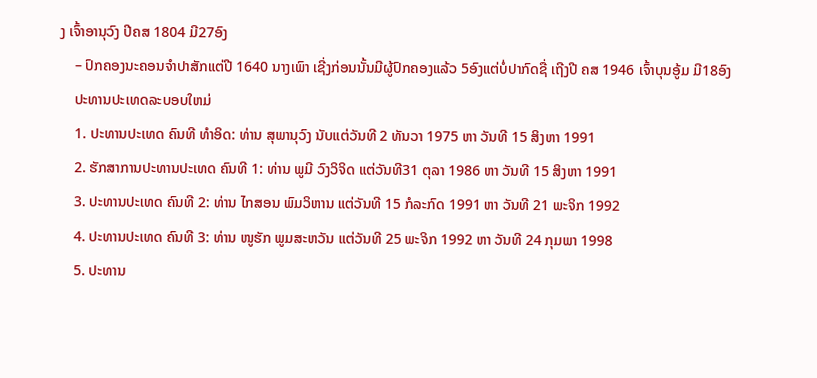ງ ເຈົ້າອານຸວົງ ປີຄສ 1804 ມີ27ອົງ
    – ປົກຄອງນະຄອນຈຳປາສັກແຕ່ປີ 1640 ນາງເພົາ ເຊີ່ງກ່ອນນັ້ນມີຜູ້ປົກຄອງແລ້ວ 5ອົງແຕ່ບໍ່ປາກົດຊື່ ເຖີງປີ ຄສ 1946 ເຈົ້າບຸນອູ້ມ ມີ18ອົງ
    ປະທານປະເທດລະບອບໃຫມ່
    1. ປະທານປະເທດ ຄົນທີ ທຳອິດ: ທ່ານ ສຸພານຸວົງ ນັບແຕ່ວັນທີ 2 ທັນວາ 1975 ຫາ ວັນທີ 15 ສິງຫາ 1991
    2. ຮັກສາການປະທານປະເທດ ຄົນທີ 1: ທ່ານ ພູມີ ວົງວິຈິດ ແຕ່ວັນທີ31 ຕຸລາ 1986 ຫາ ວັນທີ 15 ສິງຫາ 1991
    3. ປະທານປະເທດ ຄົນທີ 2: ທ່ານ ໄກສອນ ພົມວິຫານ ແຕ່ວັນທີ 15 ກໍລະກົດ 1991 ຫາ ວັນທີ 21 ພະຈິກ 1992
    4. ປະທານປະເທດ ຄົນທີ 3: ທ່ານ ໜູຮັກ ພູມສະຫວັນ ແຕ່ວັນທີ 25 ພະຈິກ 1992 ຫາ ວັນທີ 24 ກຸມພາ 1998
    5. ປະທານ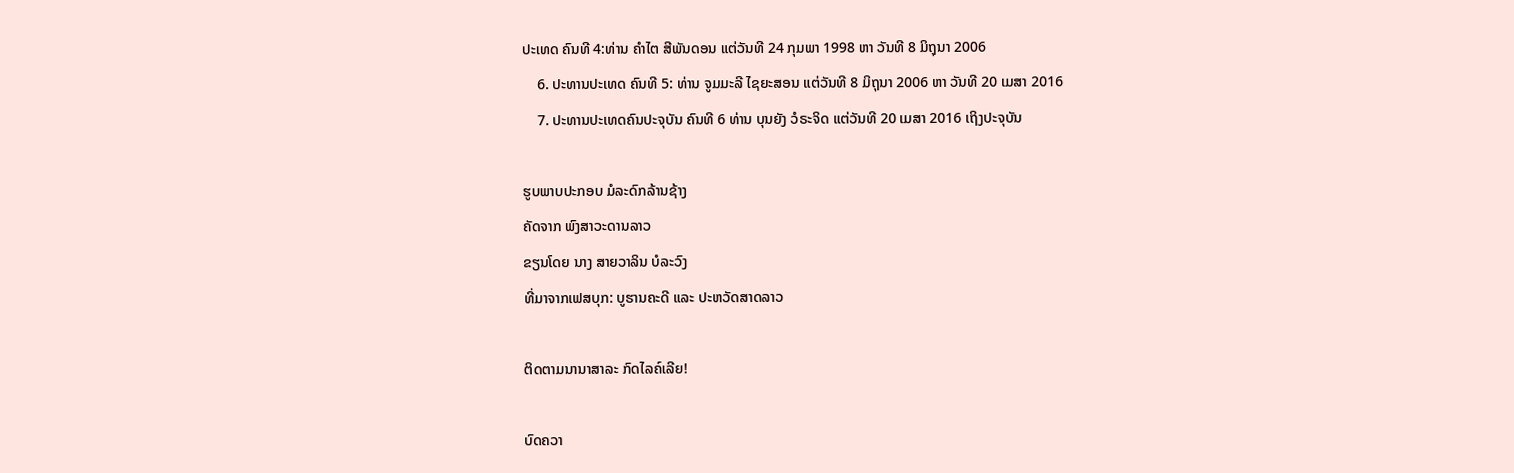ປະເທດ ຄົນທີ 4:ທ່ານ ຄຳໄຕ ສີພັນດອນ ແຕ່ວັນທີ 24 ກຸມພາ 1998 ຫາ ວັນທີ 8 ມິຖຸນາ 2006
    6. ປະທານປະເທດ ຄົນທີ 5: ທ່ານ ຈູມມະລີ ໄຊຍະສອນ ແຕ່ວັນທີ 8 ມິຖຸນາ 2006 ຫາ ວັນທີ 20 ເມສາ 2016
    7. ປະທານປະເທດຄົນປະຈຸບັນ ຄົນທີ 6 ທ່ານ ບຸນຍັງ ວໍຣະຈິດ ແຕ່ວັນທີ 20 ເມສາ 2016 ເຖິງປະຈຸບັນ

ຮູບພາບປະກອບ ມໍລະດົກລ້ານຊ້າງ
ຄັດຈາກ ພົງສາວະດານລາວ
ຂຽນໂດຍ ນາງ ສາຍວາລິນ ບໍລະວົງ
ທີ່ມາຈາກເຟສບຸກ: ບູຮານຄະດີ ແລະ ປະຫວັດສາດລາວ

ຕິດຕາມນານາສາລະ ກົດໄລຄ໌ເລີຍ!

ບົດຄວາ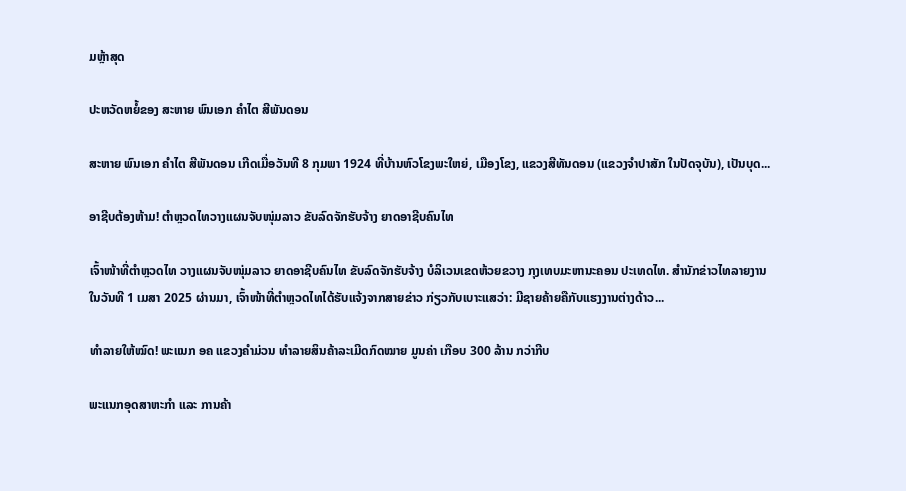ມຫຼ້າສຸດ

ປະຫວັດຫຍໍ້ຂອງ ສະຫາຍ ພົນເອກ ຄຳໄຕ ສີພັນດອນ

ສະຫາຍ ພົນເອກ ຄຳໄຕ ສີພັນດອນ ເກີດເມື່ອວັນທີ 8 ກຸມພາ 1924 ທີ່ບ້ານຫົວໂຂງພະໃຫຍ່, ເມືອງໂຂງ, ແຂວງສີທັນດອນ (ແຂວງຈຳປາສັກ ໃນປັດຈຸບັນ), ເປັນບຸດ...

ອາຊີບຕ້ອງຫ້າມ! ຕຳຫຼວດໄທວາງແຜນຈັບໜຸ່ມລາວ ຂັບລົດຈັກຮັບຈ້າງ ຍາດອາຊີບຄົນໄທ

ເຈົ້າໜ້າທີ່ຕຳຫຼວດໄທ ວາງແຜນຈັບໜຸ່ມລາວ ຍາດອາຊີບຄົນໄທ ຂັບລົດຈັກຮັບຈ້າງ ບໍລິເວນເຂດຫ້ວຍຂວາງ ກຸງເທບມະຫານະຄອນ ປະເທດໄທ. ສຳນັກຂ່າວໄທລາຍງານໃນວັນທີ 1 ເມສາ 2025 ຜ່ານມາ, ເຈົ້າໜ້າທີ່ຕຳຫຼວດໄທໄດ້ຮັບແຈ້ງຈາກສາຍຂ່າວ ກ່ຽວກັບເບາະແສວ່າ: ມີຊາຍຄ້າຍຄືກັບແຮງງານຕ່າງດ້າວ...

ທຳລາຍໃຫ້ໝົດ! ພະແນກ ອຄ ແຂວງຄຳມ່ວນ ທຳລາຍສິນຄ້າລະເມີດກົດໝາຍ ມູນຄ່າ ເກືອບ 300 ລ້ານ ກວ່າກີບ

ພະແນກອຸດສາຫະກຳ ແລະ ການຄ້າ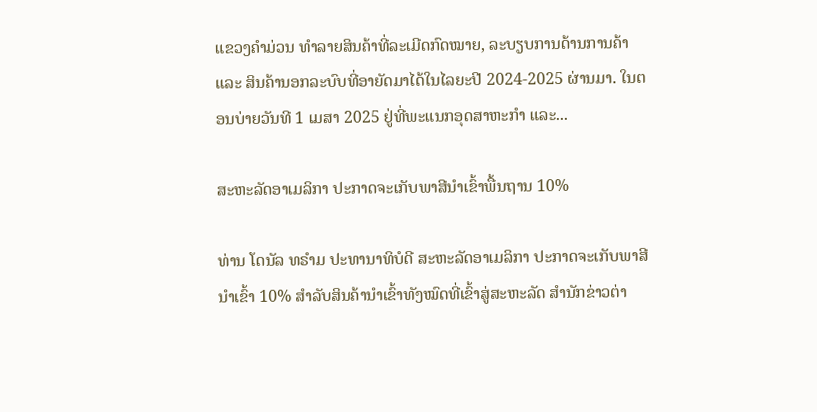ແຂວງຄຳມ່ວນ ທຳລາຍສິນຄ້າທີ່ລະເມີດກົດໝາຍ, ລະບຽບການດ້ານການຄ້າ ແລະ ສິນຄ້ານອກລະບົບທີ່ອາຍັດມາໄດ້ໃນໄລຍະປີ 2024-2025 ຜ່ານມາ. ໃນຕອນບ່າຍວັນທີ 1 ເມສາ 2025 ຢູ່ທີ່ພະແນກອຸດສາຫະກໍາ ແລະ...

ສະຫະລັດອາເມລິກາ ປະກາດຈະເກັບພາສີນຳເຂົ້າພື້ນຖານ 10%

ທ່ານ ໂດນັລ ທຣຳມ ປະທານາທິບໍດີ ສະຫະລັດອາເມລິກາ ປະກາດຈະເກັບພາສີນຳເຂົ້າ 10% ສຳລັບສິນຄ້ານຳເຂົ້າທັງໝົດທີ່ເຂົ້າສູ່ສະຫະລັດ ສຳນັກຂ່າວຕ່າ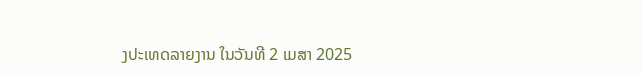ງປະເທດລາຍງານ ໃນວັນທີ 2 ເມສາ 2025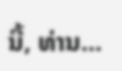ນີ້, ທ່ານ...